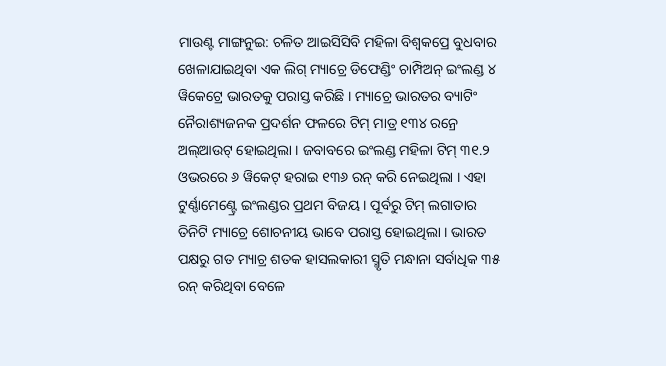ମାଉଣ୍ଟ ମାଙ୍ଗନୁଇ: ଚଳିତ ଆଇସିସିବି ମହିଳା ବିଶ୍ୱକପ୍ରେ ବୁଧବାର ଖେଳାଯାଇଥିବା ଏକ ଲିଗ୍ ମ୍ୟାଚ୍ରେ ଡିଫେଣ୍ଡିଂ ଚାମ୍ପିଅନ୍ ଇଂଲଣ୍ଡ ୪ ୱିକେଟ୍ରେ ଭାରତକୁ ପରାସ୍ତ କରିଛି । ମ୍ୟାଚ୍ରେ ଭାରତର ବ୍ୟାଟିଂ ନୈରାଶ୍ୟଜନକ ପ୍ରଦର୍ଶନ ଫଳରେ ଟିମ୍ ମାତ୍ର ୧୩୪ ରନ୍ରେ ଅଲ୍ଆଉଟ୍ ହୋଇଥିଲା । ଜବାବରେ ଇଂଲଣ୍ଡ ମହିଳା ଟିମ୍ ୩୧.୨ ଓଭରରେ ୬ ୱିକେଟ୍ ହରାଇ ୧୩୬ ରନ୍ କରି ନେଇଥିଲା । ଏହା ଟୁର୍ଣ୍ଣାମେଣ୍ଟ୍ରେ ଇଂଲଣ୍ଡର ପ୍ରଥମ ବିଜୟ । ପୂର୍ବରୁ ଟିମ୍ ଲଗାତାର ତିନିଟି ମ୍ୟାଚ୍ରେ ଶୋଚନୀୟ ଭାବେ ପରାସ୍ତ ହୋଇଥିଲା । ଭାରତ ପକ୍ଷରୁ ଗତ ମ୍ୟାଚ୍ର ଶତକ ହାସଲକାରୀ ସ୍ମୃତି ମନ୍ଧାନା ସର୍ବାଧିକ ୩୫ ରନ୍ କରିଥିବା ବେଳେ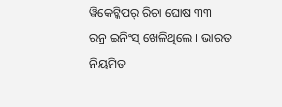ୱିକେଟ୍କିପର୍ ରିଚା ଘୋଷ ୩୩ ରନ୍ର ଇନିଂସ୍ ଖେଳିଥିଲେ । ଭାରତ ନିୟମିତ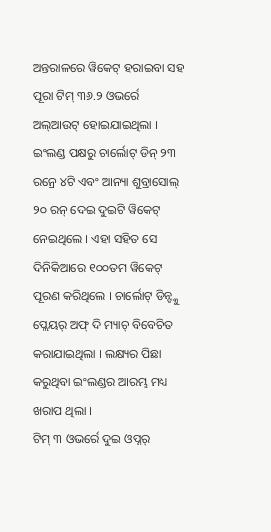ଅନ୍ତରାଳରେ ୱିକେଟ୍ ହରାଇବା ସହ ପୂରା ଟିମ୍ ୩୬.୨ ଓଭର୍ରେ ଅଲ୍ଆଉଟ୍ ହୋଇଯାଇଥିଲା । ଇଂଲଣ୍ଡ ପକ୍ଷରୁ ଚାର୍ଲୋଟ୍ ଡିନ୍ ୨୩ ରନ୍ରେ ୪ଟି ଏବଂ ଆନ୍ୟା ଶୁବ୍ରାସୋଲ୍ ୨୦ ରନ୍ ଦେଇ ଦୁଇଟି ୱିକେଟ୍ ନେଇଥିଲେ । ଏହା ସହିତ ସେ ଦିନିକିଆରେ ୧୦୦ତମ ୱିକେଟ୍ ପୂରଣ କରିଥିଲେ । ଚାର୍ଲୋଟ୍ ଡିନ୍ଙ୍କୁ ପ୍ଲେୟର୍ ଅଫ୍ ଦି ମ୍ୟାଚ୍ ବିବେଚିତ କରାଯାଇଥିଲା । ଲକ୍ଷ୍ୟର ପିଛା କରୁଥିବା ଇଂଲଣ୍ଡର ଆରମ୍ଭ ମଧ୍ୟ ଖରାପ ଥିଲା ।
ଟିମ୍ ୩ ଓଭର୍ରେ ଦୁଇ ଓପ୍ନର୍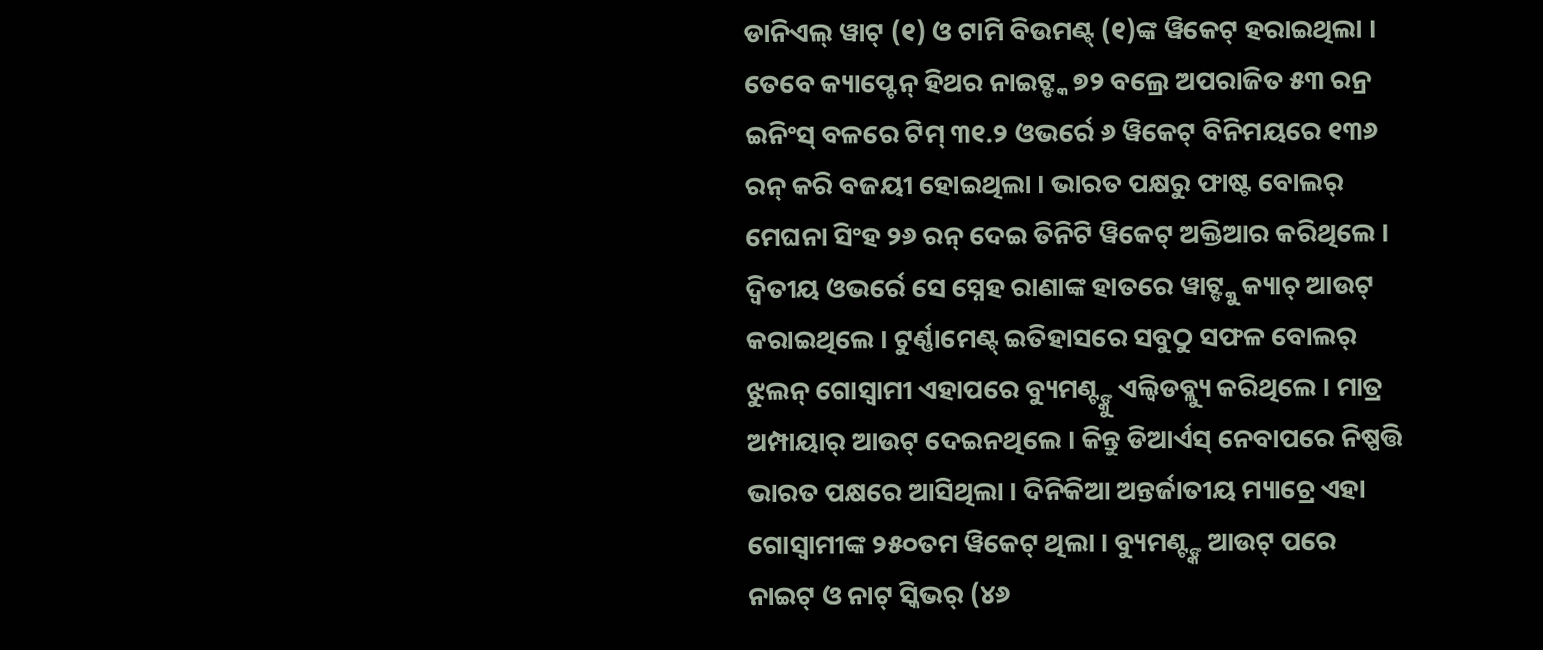ଡାନିଏଲ୍ ୱାଟ୍ (୧) ଓ ଟାମି ବିଉମଣ୍ଟ୍ (୧)ଙ୍କ ୱିକେଟ୍ ହରାଇଥିଲା । ତେବେ କ୍ୟାପ୍ଟେନ୍ ହିଥର ନାଇଟ୍ଙ୍କ ୭୨ ବଲ୍ରେ ଅପରାଜିତ ୫୩ ରନ୍ର ଇନିଂସ୍ ବଳରେ ଟିମ୍ ୩୧.୨ ଓଭର୍ରେ ୬ ୱିକେଟ୍ ବିନିମୟରେ ୧୩୬ ରନ୍ କରି ବଜୟୀ ହୋଇଥିଲା । ଭାରତ ପକ୍ଷରୁ ଫାଷ୍ଟ ବୋଲର୍ ମେଘନା ସିଂହ ୨୬ ରନ୍ ଦେଇ ତିନିଟି ୱିକେଟ୍ ଅକ୍ତିଆର କରିଥିଲେ । ଦ୍ୱିତୀୟ ଓଭର୍ରେ ସେ ସ୍ନେହ ରାଣାଙ୍କ ହାତରେ ୱାଟ୍ଙ୍କୁ କ୍ୟାଚ୍ ଆଉଟ୍ କରାଇଥିଲେ । ଟୁର୍ଣ୍ଣାମେଣ୍ଟ୍ ଇତିହାସରେ ସବୁଠୁ ସଫଳ ବୋଲର୍ ଝୁଲନ୍ ଗୋସ୍ୱାମୀ ଏହାପରେ ବ୍ୟୁମଣ୍ଟ୍ଙ୍କୁ ଏଲ୍ବିଡବ୍ଲ୍ୟୁ କରିଥିଲେ । ମାତ୍ର ଅମ୍ପାୟାର୍ ଆଉଟ୍ ଦେଇନଥିଲେ । କିନ୍ତୁ ଡିଆର୍ଏସ୍ ନେବାପରେ ନିଷ୍ପତ୍ତି ଭାରତ ପକ୍ଷରେ ଆସିଥିଲା । ଦିନିକିଆ ଅନ୍ତର୍ଜାତୀୟ ମ୍ୟାଚ୍ରେ ଏହା ଗୋସ୍ୱାମୀଙ୍କ ୨୫୦ତମ ୱିକେଟ୍ ଥିଲା । ବ୍ୟୁମଣ୍ଟ୍ଙ୍କ ଆଉଟ୍ ପରେ ନାଇଟ୍ ଓ ନାଟ୍ ସ୍କିଭର୍ (୪୬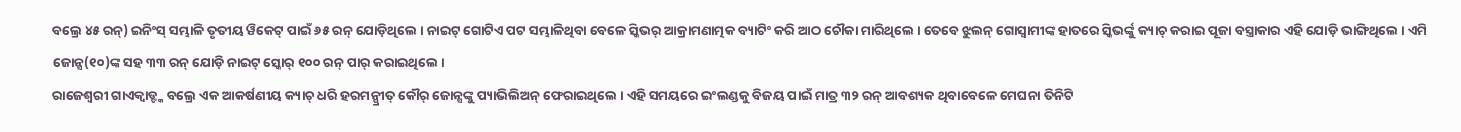ବଲ୍ରେ ୪୫ ରନ୍) ଇନିଂସ୍ ସମ୍ଭାଳି ତୃତୀୟ ୱିକେଟ୍ ପାଇଁ ୬୫ ରନ୍ ଯୋଡ଼ିଥିଲେ । ନାଇଟ୍ ଗୋଟିଏ ପଟ ସମ୍ଭାଳିଥିବା ବେଳେ ସ୍କିଭର୍ ଆକ୍ରାମଣାତ୍ମକ ବ୍ୟାଟିଂ କରି ଆଠ ଚୌକା ମାରିଥିଲେ । ତେବେ ଝୁଲନ୍ ଗୋସ୍ୱାମୀଙ୍କ ହାତରେ ସ୍କିଭର୍ଙ୍କୁ କ୍ୟାଚ୍ କରାଇ ପୂଜା ବସ୍ତ୍ରାକାର ଏହି ଯୋଡ଼ି ଭାଙ୍ଗିଥିଲେ । ଏମି ଜୋନ୍ସ(୧୦)ଙ୍କ ସହ ୩୩ ରନ୍ ଯୋଡ଼ି ନାଇଟ୍ ସ୍କୋର୍ ୧୦୦ ରନ୍ ପାର୍ କରାଇଥିଲେ ।
ରାଜେଶ୍ୱରୀ ଗାଏକ୍ୱାଡ୍ଙ୍କ ବଲ୍ରେ ଏକ ଆକର୍ଷଣୀୟ କ୍ୟାଚ୍ ଧରି ହରମନ୍ପ୍ରୀତ୍ କୌର୍ ଜୋନ୍ସଙ୍କୁ ପ୍ୟାଭିଲିଅନ୍ ଫେରାଇଥିଲେ । ଏହି ସମୟରେ ଇଂଲଣ୍ଡକୁ ବିଜୟ ପାଇଁ ମାତ୍ର ୩୨ ରନ୍ ଆବଶ୍ୟକ ଥିବାବେଳେ ମେଘନା ତିନିଟି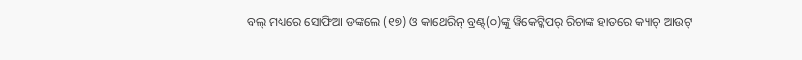ବଲ୍ ମଧ୍ୟରେ ସୋଫିଆ ଡଙ୍କଲେ (୧୭) ଓ କାଥେରିନ୍ ବ୍ରଣ୍ଟ୍(୦)ଙ୍କୁ ୱିକେଟ୍କିପର୍ ରିଚାଙ୍କ ହାତରେ କ୍ୟାଚ୍ ଆଉଟ୍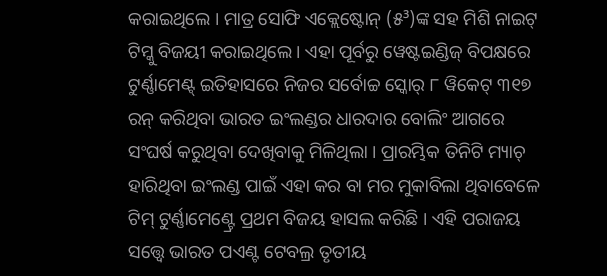କରାଇଥିଲେ । ମାତ୍ର ସୋଫି ଏକ୍ଲେଷ୍ଟୋନ୍ (୫³)ଙ୍କ ସହ ମିଶି ନାଇଟ୍ ଟିମ୍କୁ ବିଜୟୀ କରାଇଥିଲେ । ଏହା ପୂର୍ବରୁ ୱେଷ୍ଟଇଣ୍ଡିଜ୍ ବିପକ୍ଷରେ ଟୁର୍ଣ୍ଣାମେଣ୍ଟ୍ ଇତିହାସରେ ନିଜର ସର୍ବୋଚ୍ଚ ସ୍କୋର୍ ୮ ୱିକେଟ୍ ୩୧୭ ରନ୍ କରିଥିବା ଭାରତ ଇଂଲଣ୍ଡର ଧାରଦାର ବୋଲିଂ ଆଗରେ ସଂଘର୍ଷ କରୁଥିବା ଦେଖିବାକୁ ମିଳିଥିଲା । ପ୍ରାରମ୍ଭିକ ତିନିଟି ମ୍ୟାଚ୍ ହାରିଥିବା ଇଂଲଣ୍ଡ ପାଇଁ ଏହା କର ବା ମର ମୁକାବିଲା ଥିବାବେଳେ ଟିମ୍ ଟୁର୍ଣ୍ଣାମେଣ୍ଟ୍ରେ ପ୍ରଥମ ବିଜୟ ହାସଲ କରିଛି । ଏହି ପରାଜୟ ସତ୍ତ୍ୱେ ଭାରତ ପଏଣ୍ଟ ଟେବଲ୍ର ତୃତୀୟ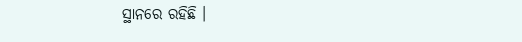ସ୍ଥାନରେ ରହିଛି ।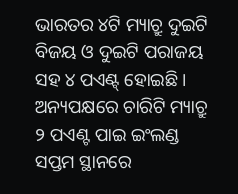ଭାରତର ୪ଟି ମ୍ୟାଚ୍ରୁ ଦୁଇଟି ବିଜୟ ଓ ଦୁଇଟି ପରାଜୟ ସହ ୪ ପଏଣ୍ଟ୍ ହୋଇଛି । ଅନ୍ୟପକ୍ଷରେ ଚାରିଟି ମ୍ୟାଚ୍ରୁ ୨ ପଏଣ୍ଟ ପାଇ ଇଂଲଣ୍ଡ ସପ୍ତମ ସ୍ଥାନରେ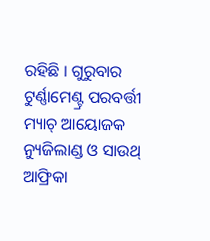ରହିଛି । ଗୁରୁବାର ଟୁର୍ଣ୍ଣାମେଣ୍ଟ୍ର ପରବର୍ତ୍ତୀ ମ୍ୟାଚ୍ ଆୟୋଜକ ନ୍ୟୁଜିଲାଣ୍ଡ ଓ ସାଉଥ୍ ଆଫ୍ରିକା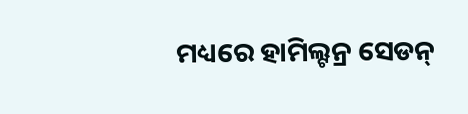ମଧ୍ୟରେ ହାମିଲ୍ଟନ୍ର ସେଡନ୍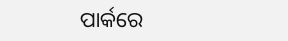ପାର୍କରେ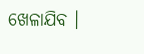ଖେଳାଯିବ ।